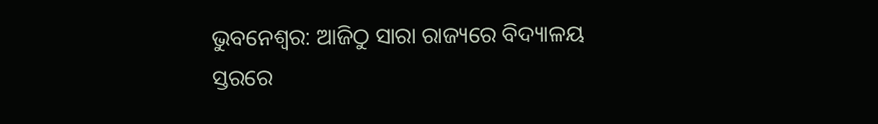ଭୁବନେଶ୍ୱର: ଆଜିଠୁ ସାରା ରାଜ୍ୟରେ ବିଦ୍ୟାଳୟ ସ୍ତରରେ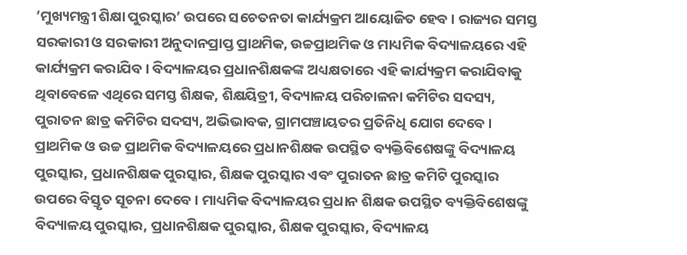‘ମୁଖ୍ୟମନ୍ତ୍ରୀ ଶିକ୍ଷା ପୁରସ୍କାର’ ଉପରେ ସଚେତନତା କାର୍ଯ୍ୟକ୍ରମ ଆୟୋଜିତ ହେବ । ରାଜ୍ୟର ସମସ୍ତ ସରକାରୀ ଓ ସରକାରୀ ଅନୁଦାନପ୍ରାପ୍ତ ପ୍ରାଥମିକ, ଉଚ୍ଚପ୍ରାଥମିକ ଓ ମାଧ୍ୟମିକ ବିଦ୍ୟାଳୟରେ ଏହି କାର୍ଯ୍ୟକ୍ରମ କରାଯିବ । ବିଦ୍ୟାଳୟର ପ୍ରଧାନଶିକ୍ଷକଙ୍କ ଅଧ୍ୟକ୍ଷତାରେ ଏହି କାର୍ଯ୍ୟକ୍ରମ କରାଯିବାକୁ ଥିବାବେଳେ ଏଥିରେ ସମସ୍ତ ଶିକ୍ଷକ, ଶିକ୍ଷୟିତ୍ରୀ, ବିଦ୍ୟାଳୟ ପରିଚାଳନା କମିଟିର ସଦସ୍ୟ, ପୁରାତନ ଛାତ୍ର କମିଟିର ସଦସ୍ୟ, ଅଭିଭାବକ, ଗ୍ରାମପଞ୍ଚାୟତର ପ୍ରତିନିଧି ଯୋଗ ଦେବେ ।
ପ୍ରାଥମିକ ଓ ଉଚ୍ଚ ପ୍ରାଥମିକ ବିଦ୍ୟାଳୟରେ ପ୍ରଧାନଶିକ୍ଷକ ଉପସ୍ଥିତ ବ୍ୟକ୍ତିବିଶେଷଙ୍କୁ ବିଦ୍ୟାଳୟ ପୁରସ୍କାର, ପ୍ରଧାନଶିକ୍ଷକ ପୁରସ୍କାର, ଶିକ୍ଷକ ପୁରସ୍କାର ଏବଂ ପୁରାତନ ଛାତ୍ର କମିଟି ପୁରସ୍କାର ଉପରେ ବିସ୍ତୃତ ସୂଚନା ଦେବେ । ମାଧ୍ୟମିକ ବିଦ୍ୟାଳୟର ପ୍ରଧାନ ଶିକ୍ଷକ ଉପସ୍ଥିତ ବ୍ୟକ୍ତିବିଶେଷଙ୍କୁ ବିଦ୍ୟାଳୟ ପୁରସ୍କାର, ପ୍ରଧାନଶିକ୍ଷକ ପୁରସ୍କାର, ଶିକ୍ଷକ ପୁରସ୍କାର, ବିଦ୍ୟାଳୟ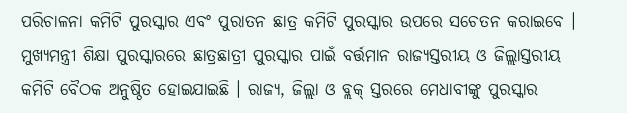ପରିଚାଳନା କମିଟି ପୁରସ୍କାର ଏବଂ ପୁରାତନ ଛାତ୍ର କମିଟି ପୁରସ୍କାର ଉପରେ ସଚେତନ କରାଇବେ ।
ମୁଖ୍ୟମନ୍ତ୍ରୀ ଶିକ୍ଷା ପୁରସ୍କାରରେ ଛାତ୍ରଛାତ୍ରୀ ପୁରସ୍କାର ପାଇଁ ବର୍ତ୍ତମାନ ରାଜ୍ୟସ୍ତରୀୟ ଓ ଜିଲ୍ଲାସ୍ତରୀୟ କମିଟି ବୈଠକ ଅନୁଷ୍ଠିତ ହୋଇଯାଇଛି । ରାଜ୍ୟ, ଜିଲ୍ଲା ଓ ବ୍ଲକ୍ ସ୍ତରରେ ମେଧାବୀଙ୍କୁ ପୁରସ୍କାର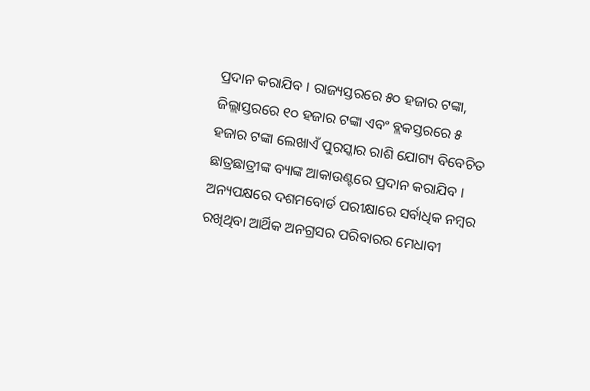ପ୍ରଦାନ କରାଯିବ । ରାଜ୍ୟସ୍ତରରେ ୫୦ ହଜାର ଟଙ୍କା, ଜିଲ୍ଲାସ୍ତରରେ ୧୦ ହଜାର ଟଙ୍କା ଏବଂ ବ୍ଲକସ୍ତରରେ ୫ ହଜାର ଟଙ୍କା ଲେଖାଏଁ ପୁରସ୍କାର ରାଶି ଯୋଗ୍ୟ ବିବେଚିତ ଛାତ୍ରଛାତ୍ରୀଙ୍କ ବ୍ୟାଙ୍କ ଆକାଉଣ୍ଟରେ ପ୍ରଦାନ କରାଯିବ । ଅନ୍ୟପକ୍ଷରେ ଦଶମବୋର୍ଡ ପରୀକ୍ଷାରେ ସର୍ବାଧିକ ନମ୍ବର ରଖିଥିବା ଆର୍ଥିକ ଅନଗ୍ରସର ପରିବାରର ମେଧାବୀ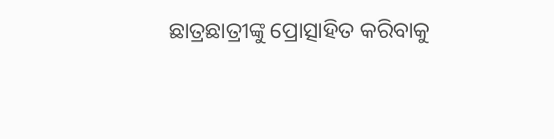ଛାତ୍ରଛାତ୍ରୀଙ୍କୁ ପ୍ରୋତ୍ସାହିତ କରିବାକୁ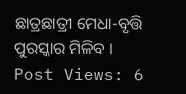ଛାତ୍ରଛାତ୍ରୀ ମେଧା-ବୃତ୍ତି ପୁରସ୍କାର ମିଳିବ ।
Post Views: 6